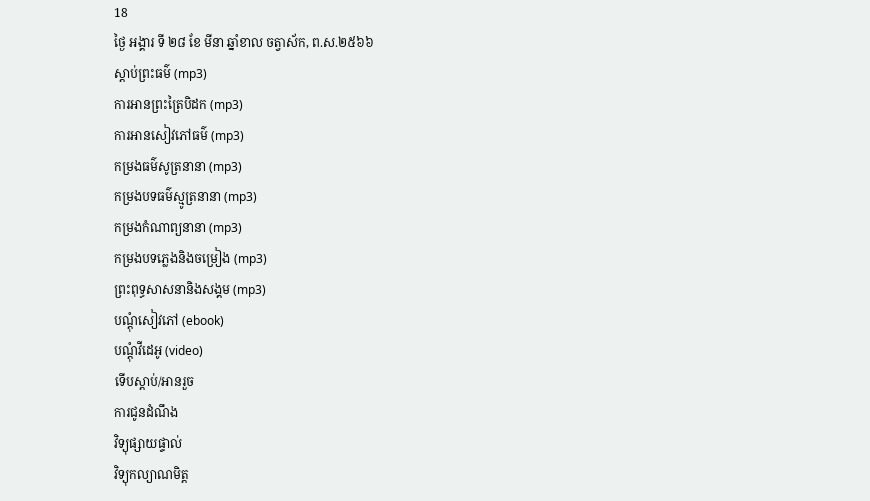18
ថ្ងៃ អង្គារ ទី ២៨ ខែ មីនា ឆ្នាំខាល ចត្វាស័ក, ព.ស.២៥៦៦
ស្តាប់ព្រះធម៌ (mp3)
ការអានព្រះត្រៃបិដក (mp3)
ការអានសៀវភៅធម៌ (mp3)
កម្រងធម៌សូត្រនានា (mp3)
កម្រងបទធម៌ស្មូត្រនានា (mp3)
កម្រងកំណាព្យនានា (mp3)
កម្រងបទភ្លេងនិងចម្រៀង (mp3)
ព្រះពុទ្ធសាសនានិងសង្គម (mp3)
បណ្តុំសៀវភៅ (ebook)
បណ្តុំវីដេអូ (video)
ទើបស្តាប់/អានរួច
ការជូនដំណឹង
វិទ្យុផ្សាយផ្ទាល់
វិទ្យុកល្យាណមិត្ត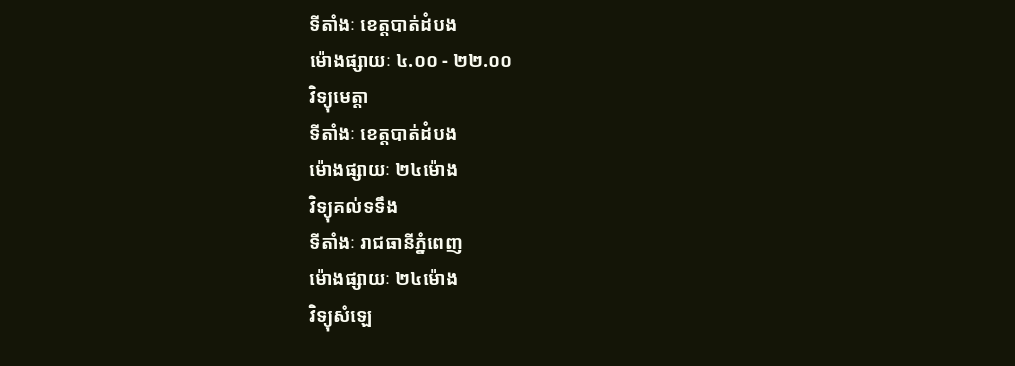ទីតាំងៈ ខេត្តបាត់ដំបង
ម៉ោងផ្សាយៈ ៤.០០ - ២២.០០
វិទ្យុមេត្តា
ទីតាំងៈ ខេត្តបាត់ដំបង
ម៉ោងផ្សាយៈ ២៤ម៉ោង
វិទ្យុគល់ទទឹង
ទីតាំងៈ រាជធានីភ្នំពេញ
ម៉ោងផ្សាយៈ ២៤ម៉ោង
វិទ្យុសំឡេ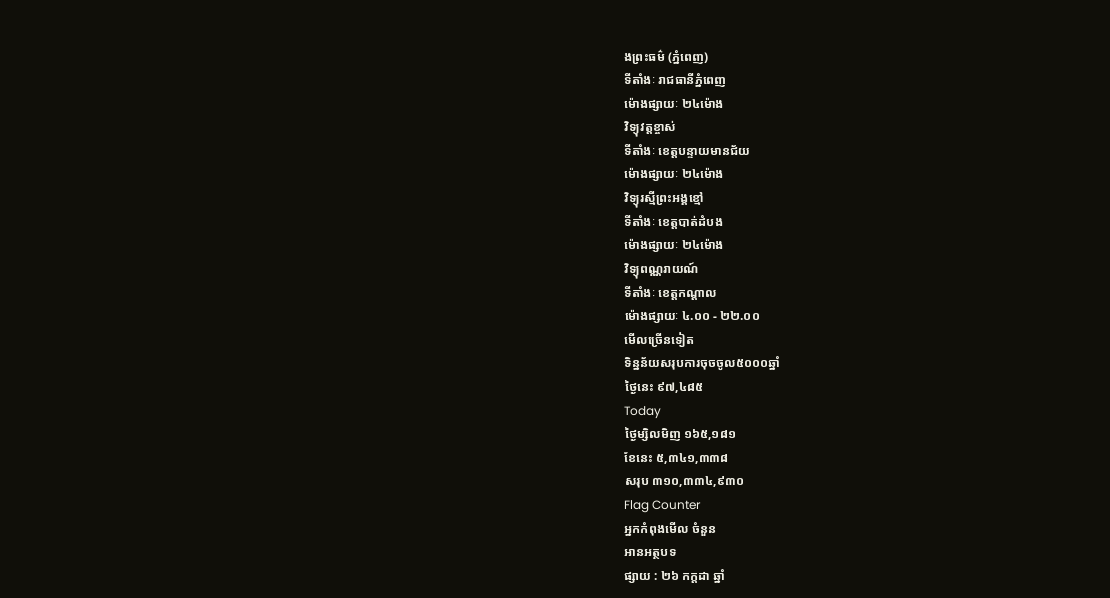ងព្រះធម៌ (ភ្នំពេញ)
ទីតាំងៈ រាជធានីភ្នំពេញ
ម៉ោងផ្សាយៈ ២៤ម៉ោង
វិទ្យុវត្តខ្ចាស់
ទីតាំងៈ ខេត្តបន្ទាយមានជ័យ
ម៉ោងផ្សាយៈ ២៤ម៉ោង
វិទ្យុរស្មីព្រះអង្គខ្មៅ
ទីតាំងៈ ខេត្តបាត់ដំបង
ម៉ោងផ្សាយៈ ២៤ម៉ោង
វិទ្យុពណ្ណរាយណ៍
ទីតាំងៈ ខេត្តកណ្តាល
ម៉ោងផ្សាយៈ ៤.០០ - ២២.០០
មើលច្រើនទៀត
ទិន្នន័យសរុបការចុចចូល៥០០០ឆ្នាំ
ថ្ងៃនេះ ៩៧,៤៨៥
Today
ថ្ងៃម្សិលមិញ ១៦៥,១៨១
ខែនេះ ៥,៣៤១,៣៣៨
សរុប ៣១០,៣៣៤,៩៣០
Flag Counter
អ្នកកំពុងមើល ចំនួន
អានអត្ថបទ
ផ្សាយ : ២៦ កក្តដា ឆ្នាំ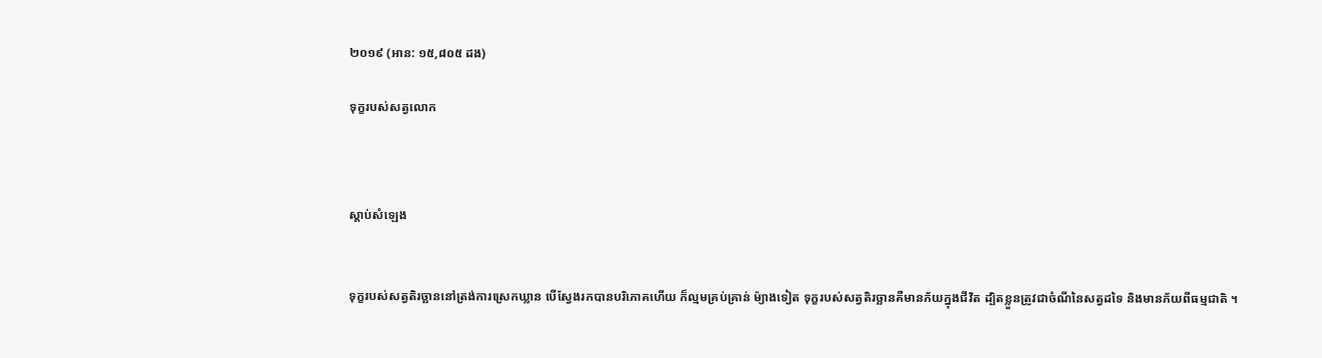២០១៩ (អាន: ១៥,៨០៥ ដង)

ទុក្ខរបស់សត្វលោក



ស្តាប់សំឡេង


ទុក្ខរបស់សត្វតិរច្ឆាននៅត្រង់ការស្រេកឃ្លាន បើស្វែងរកបានបរិភោគហើយ ក៏ល្មមគ្រប់គ្រាន់ ម៉្យាងទៀត ទុក្ខរបស់សត្វតិរច្ឆានគឺមានភ័យក្នុងជីវិត ដ្បិតខ្លួនត្រូវជាចំណីនៃសត្វដទៃ និងមានភ័យពីធម្មជាតិ ។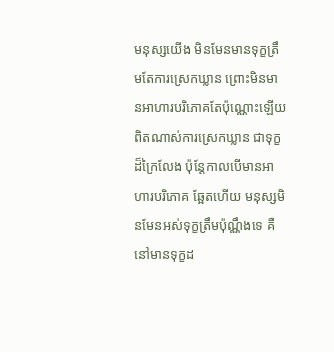មនុស្សយើង មិនមែនមានទុក្ខត្រឹមតែការស្រេកឃ្លាន ព្រោះមិនមានអាហារបរិភោគតែប៉ុណ្ណោះឡើយ ពិតណាស់ការស្រេកឃ្លាន ជាទុក្ខដ៏ក្រៃលែង ប៉ុន្តែកាលបើមានអាហារបរិភោគ ឆ្អែតហើយ មនុស្សមិនមែនអស់ទុក្ខត្រឹមប៉ុណ្ណឹងទេ គឺនៅមានទុក្ខដ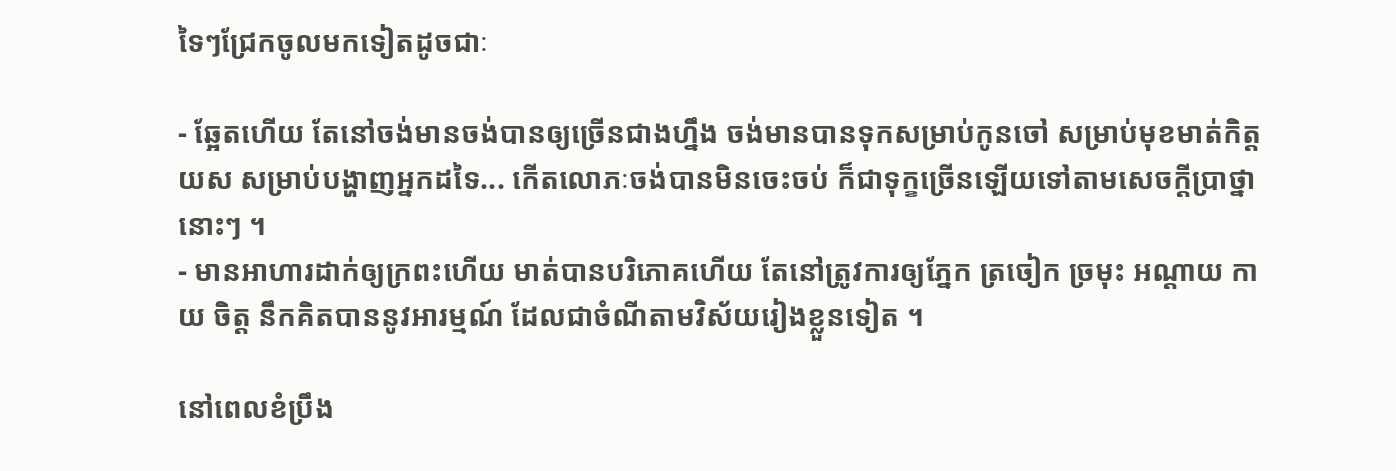ទៃៗជ្រែកចូលមកទៀតដូចជាៈ

- ឆ្អែតហើយ តែនៅចង់មានចង់បានឲ្យច្រើនជាងហ្នឹង ចង់មានបានទុកសម្រាប់កូនចៅ សម្រាប់មុខមាត់កិត្តយស សម្រាប់បង្ហាញអ្នកដទៃ... កើតលោភៈចង់បានមិនចេះចប់ ក៏ជាទុក្ខច្រើនឡើយទៅតាមសេចក្តីប្រាថ្នានោះៗ ។
- មានអាហារដាក់ឲ្យក្រពះហើយ មាត់បានបរិភោគហើយ តែនៅត្រូវការឲ្យភ្នែក ត្រចៀក ច្រមុះ អណ្តាយ កាយ ចិត្ត នឹកគិតបាននូវអារម្មណ៍ ដែលជាចំណីតាមវិស័យរៀងខ្លួនទៀត ។

នៅពេលខំប្រឹង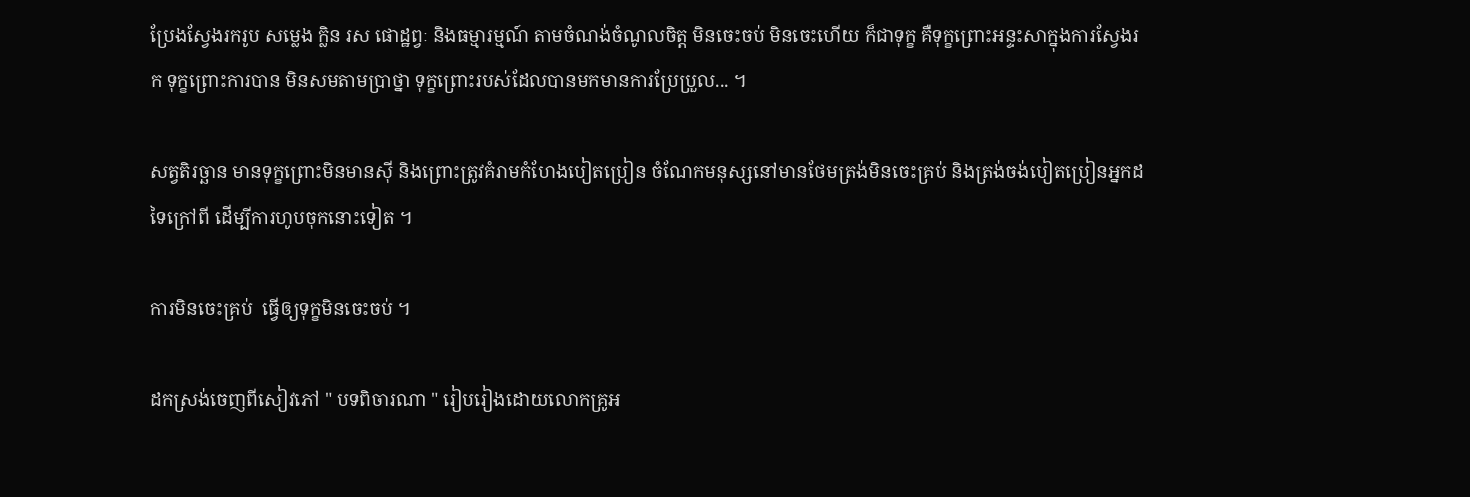ប្រែងស្វែងរករូប សម្លេង ក្លិន រស ផោដ្ឋព្វៈ និងធម្មារម្មណ៍ តាមចំណង់ចំណូលចិត្ត មិនចេះចប់ មិនចេះហើយ ក៏ជាទុក្ខ គឺទុក្ខព្រោះអន្ទះសាក្នុងការស្វែងរក ទុក្ខព្រោះការបាន មិនសមតាមប្រាថ្នា ទុក្ខព្រោះរបស់ដែលបានមកមានការប្រែប្រួល... ។

សត្វតិរច្ឆាន មានទុក្ខព្រោះមិនមានស៊ី និងព្រោះត្រូវគំរាមកំហែងបៀតប្រៀន ចំណែកមនុស្សនៅមានថែមត្រង់មិនចេះគ្រប់ និងត្រង់ចង់បៀតប្រៀនអ្នកដទៃក្រៅពី ដើម្បីការហូបចុកនោះទៀត ។

ការមិនចេះគ្រប់  ធ្វើឲ្យទុក្ខមិនចេះចប់ ។

ដកស្រង់ចេញពីសៀវភៅ " បទពិចារណា " រៀបរៀងដោយលោកគ្រូអ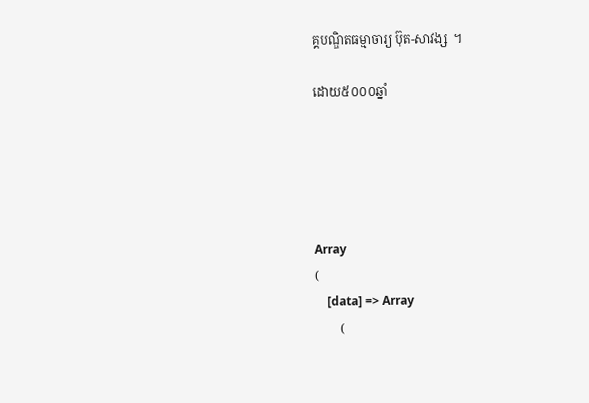គ្គបណ្ឌិតធម្មាចារ្យ ប៊ុត-សាវង្ស  ។

ដោយ៥០០០ឆ្នាំ





Array
(
    [data] => Array
        (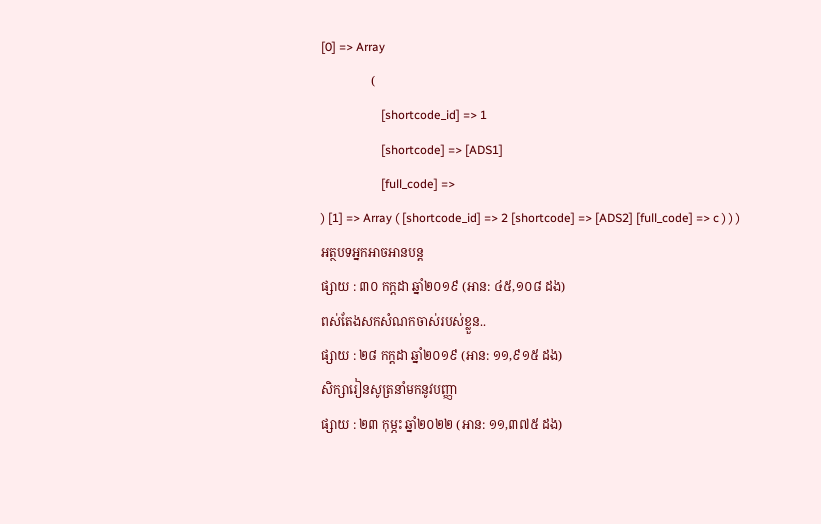[0] => Array
                (
                    [shortcode_id] => 1
                    [shortcode] => [ADS1]
                    [full_code] =>
) [1] => Array ( [shortcode_id] => 2 [shortcode] => [ADS2] [full_code] => c ) ) )
អត្ថបទអ្នកអាចអានបន្ត
ផ្សាយ : ៣០ កក្តដា ឆ្នាំ២០១៩ (អាន: ៤៥,១០៨ ដង)
ពស់តែងសកសំណកចាស់របស់ខ្លួន..
ផ្សាយ : ២៨ កក្តដា ឆ្នាំ២០១៩ (អាន: ១១,៩១៥ ដង)
សិក្សារៀនសូត្រនាំមកនូវបញ្ញា
ផ្សាយ : ២៣ កុម្ភះ ឆ្នាំ២០២២ (អាន: ១១,៣៧៥ ដង)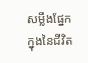សម្លឹងផ្នែកក្នុងនៃជីវិត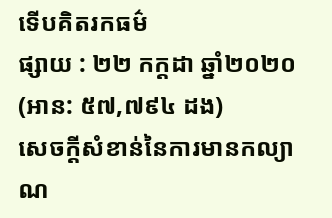ទើបគិតរកធម៌
ផ្សាយ : ២២ កក្តដា ឆ្នាំ២០២០ (អាន: ៥៧,៧៩៤ ដង)
សេចក្តីសំខាន់នៃការមានកល្យាណ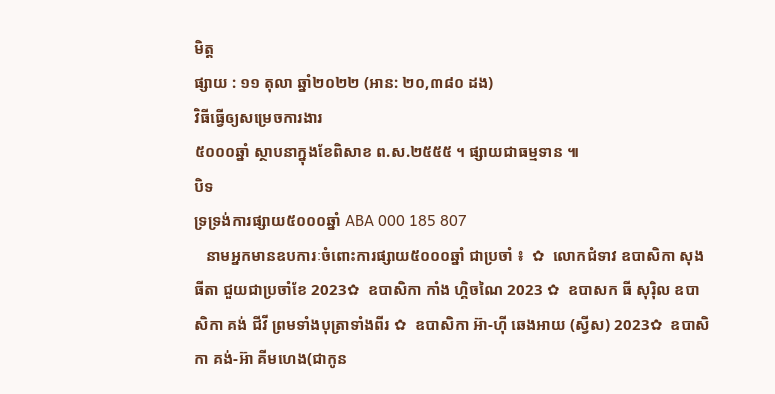មិត្ត
ផ្សាយ : ១១ តុលា ឆ្នាំ២០២២ (អាន: ២០,៣៨០ ដង)
វិធីធ្វើឲ្យសម្រេចការងារ
៥០០០ឆ្នាំ ស្ថាបនាក្នុងខែពិសាខ ព.ស.២៥៥៥ ។ ផ្សាយជាធម្មទាន ៕
បិទ
ទ្រទ្រង់ការផ្សាយ៥០០០ឆ្នាំ ABA 000 185 807
   នាមអ្នកមានឧបការៈចំពោះការផ្សាយ៥០០០ឆ្នាំ ជាប្រចាំ ៖  ✿  លោកជំទាវ ឧបាសិកា សុង ធីតា ជួយជាប្រចាំខែ 2023✿  ឧបាសិកា កាំង ហ្គិចណៃ 2023 ✿  ឧបាសក ធី សុរ៉ិល ឧបាសិកា គង់ ជីវី ព្រមទាំងបុត្រាទាំងពីរ ✿  ឧបាសិកា អ៊ា-ហុី ឆេងអាយ (ស្វីស) 2023✿  ឧបាសិកា គង់-អ៊ា គីមហេង(ជាកូន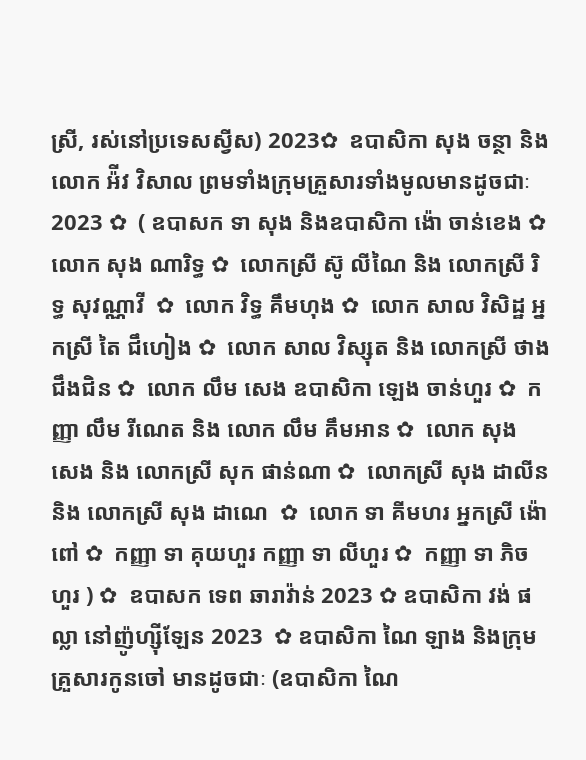ស្រី, រស់នៅប្រទេសស្វីស) 2023✿  ឧបាសិកា សុង ចន្ថា និង លោក អ៉ីវ វិសាល ព្រមទាំងក្រុមគ្រួសារទាំងមូលមានដូចជាៈ 2023 ✿  ( ឧបាសក ទា សុង និងឧបាសិកា ង៉ោ ចាន់ខេង ✿  លោក សុង ណារិទ្ធ ✿  លោកស្រី ស៊ូ លីណៃ និង លោកស្រី រិទ្ធ សុវណ្ណាវី  ✿  លោក វិទ្ធ គឹមហុង ✿  លោក សាល វិសិដ្ឋ អ្នកស្រី តៃ ជឹហៀង ✿  លោក សាល វិស្សុត និង លោកស្រី ថាង ជឹងជិន ✿  លោក លឹម សេង ឧបាសិកា ឡេង ចាន់ហួរ ✿  កញ្ញា លឹម រីណេត និង លោក លឹម គឹមអាន ✿  លោក សុង សេង និង លោកស្រី សុក ផាន់ណា ✿  លោកស្រី សុង ដាលីន និង លោកស្រី សុង ដាណេ  ✿  លោក ទា គីមហរ អ្នកស្រី ង៉ោ ពៅ ✿  កញ្ញា ទា គុយហួរ កញ្ញា ទា លីហួរ ✿  កញ្ញា ទា ភិចហួរ ) ✿  ឧបាសក ទេព ឆារាវ៉ាន់ 2023 ✿ ឧបាសិកា វង់ ផល្លា នៅញ៉ូហ្ស៊ីឡែន 2023  ✿ ឧបាសិកា ណៃ ឡាង និងក្រុមគ្រួសារកូនចៅ មានដូចជាៈ (ឧបាសិកា ណៃ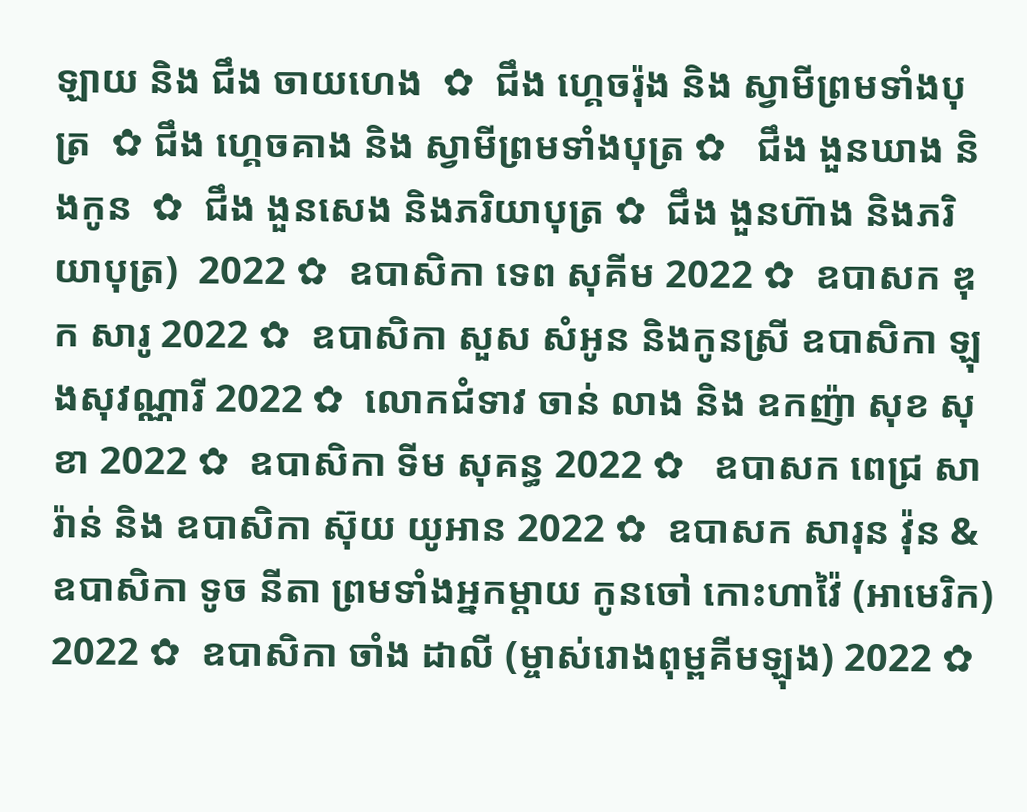ឡាយ និង ជឹង ចាយហេង  ✿  ជឹង ហ្គេចរ៉ុង និង ស្វាមីព្រមទាំងបុត្រ  ✿ ជឹង ហ្គេចគាង និង ស្វាមីព្រមទាំងបុត្រ ✿   ជឹង ងួនឃាង និងកូន  ✿  ជឹង ងួនសេង និងភរិយាបុត្រ ✿  ជឹង ងួនហ៊ាង និងភរិយាបុត្រ)  2022 ✿  ឧបាសិកា ទេព សុគីម 2022 ✿  ឧបាសក ឌុក សារូ 2022 ✿  ឧបាសិកា សួស សំអូន និងកូនស្រី ឧបាសិកា ឡុងសុវណ្ណារី 2022 ✿  លោកជំទាវ ចាន់ លាង និង ឧកញ៉ា សុខ សុខា 2022 ✿  ឧបាសិកា ទីម សុគន្ធ 2022 ✿   ឧបាសក ពេជ្រ សារ៉ាន់ និង ឧបាសិកា ស៊ុយ យូអាន 2022 ✿  ឧបាសក សារុន វ៉ុន & ឧបាសិកា ទូច នីតា ព្រមទាំងអ្នកម្តាយ កូនចៅ កោះហាវ៉ៃ (អាមេរិក) 2022 ✿  ឧបាសិកា ចាំង ដាលី (ម្ចាស់រោងពុម្ពគីមឡុង) 2022 ✿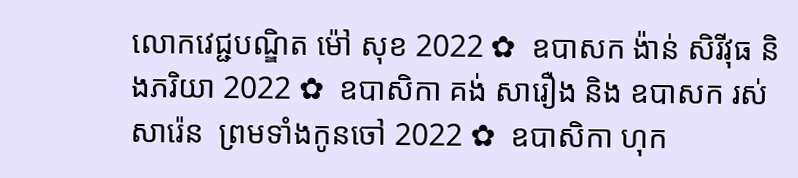លោកវេជ្ជបណ្ឌិត ម៉ៅ សុខ 2022 ✿  ឧបាសក ង៉ាន់ សិរីវុធ និងភរិយា 2022 ✿  ឧបាសិកា គង់ សារឿង និង ឧបាសក រស់ សារ៉េន  ព្រមទាំងកូនចៅ 2022 ✿  ឧបាសិកា ហុក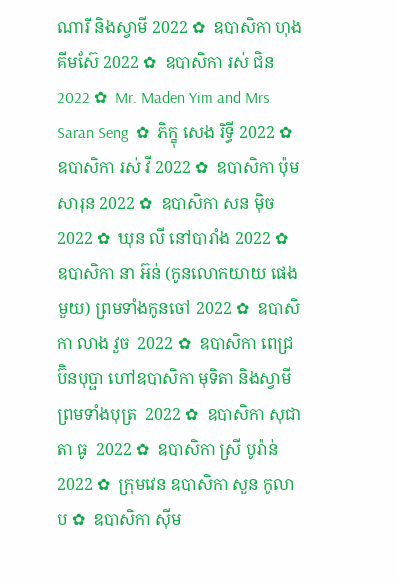ណារី និងស្វាមី 2022 ✿  ឧបាសិកា ហុង គីមស៊ែ 2022 ✿  ឧបាសិកា រស់ ជិន 2022 ✿  Mr. Maden Yim and Mrs Saran Seng  ✿  ភិក្ខុ សេង រិទ្ធី 2022 ✿  ឧបាសិកា រស់ វី 2022 ✿  ឧបាសិកា ប៉ុម សារុន 2022 ✿  ឧបាសិកា សន ម៉ិច 2022 ✿  ឃុន លី នៅបារាំង 2022 ✿  ឧបាសិកា នា អ៊ន់ (កូនលោកយាយ ផេង មួយ) ព្រមទាំងកូនចៅ 2022 ✿  ឧបាសិកា លាង វួច  2022 ✿  ឧបាសិកា ពេជ្រ ប៊ិនបុប្ផា ហៅឧបាសិកា មុទិតា និងស្វាមី ព្រមទាំងបុត្រ  2022 ✿  ឧបាសិកា សុជាតា ធូ  2022 ✿  ឧបាសិកា ស្រី បូរ៉ាន់ 2022 ✿  ក្រុមវេន ឧបាសិកា សួន កូលាប ✿  ឧបាសិកា ស៊ីម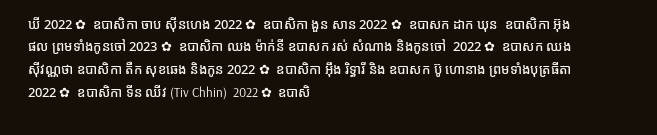ឃី 2022 ✿  ឧបាសិកា ចាប ស៊ីនហេង 2022 ✿  ឧបាសិកា ងួន សាន 2022 ✿  ឧបាសក ដាក ឃុន  ឧបាសិកា អ៊ុង ផល ព្រមទាំងកូនចៅ 2023 ✿  ឧបាសិកា ឈង ម៉ាក់នី ឧបាសក រស់ សំណាង និងកូនចៅ  2022 ✿  ឧបាសក ឈង សុីវណ្ណថា ឧបាសិកា តឺក សុខឆេង និងកូន 2022 ✿  ឧបាសិកា អុឹង រិទ្ធារី និង ឧបាសក ប៊ូ ហោនាង ព្រមទាំងបុត្រធីតា  2022 ✿  ឧបាសិកា ទីន ឈីវ (Tiv Chhin)  2022 ✿  ឧបាសិ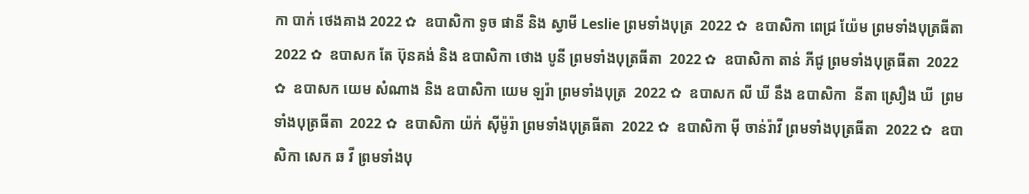កា បាក់ ថេងគាង 2022 ✿  ឧបាសិកា ទូច ផានី និង ស្វាមី Leslie ព្រមទាំងបុត្រ  2022 ✿  ឧបាសិកា ពេជ្រ យ៉ែម ព្រមទាំងបុត្រធីតា  2022 ✿  ឧបាសក តែ ប៊ុនគង់ និង ឧបាសិកា ថោង បូនី ព្រមទាំងបុត្រធីតា  2022 ✿  ឧបាសិកា តាន់ ភីជូ ព្រមទាំងបុត្រធីតា  2022 ✿  ឧបាសក យេម សំណាង និង ឧបាសិកា យេម ឡរ៉ា ព្រមទាំងបុត្រ  2022 ✿  ឧបាសក លី ឃី នឹង ឧបាសិកា  នីតា ស្រឿង ឃី  ព្រមទាំងបុត្រធីតា  2022 ✿  ឧបាសិកា យ៉ក់ សុីម៉ូរ៉ា ព្រមទាំងបុត្រធីតា  2022 ✿  ឧបាសិកា មុី ចាន់រ៉ាវី ព្រមទាំងបុត្រធីតា  2022 ✿  ឧបាសិកា សេក ឆ វី ព្រមទាំងបុ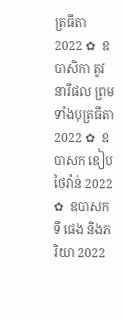ត្រធីតា  2022 ✿  ឧបាសិកា តូវ នារីផល ព្រមទាំងបុត្រធីតា  2022 ✿  ឧបាសក ឌៀប ថៃវ៉ាន់ 2022 ✿  ឧបាសក ទី ផេង និងភរិយា 2022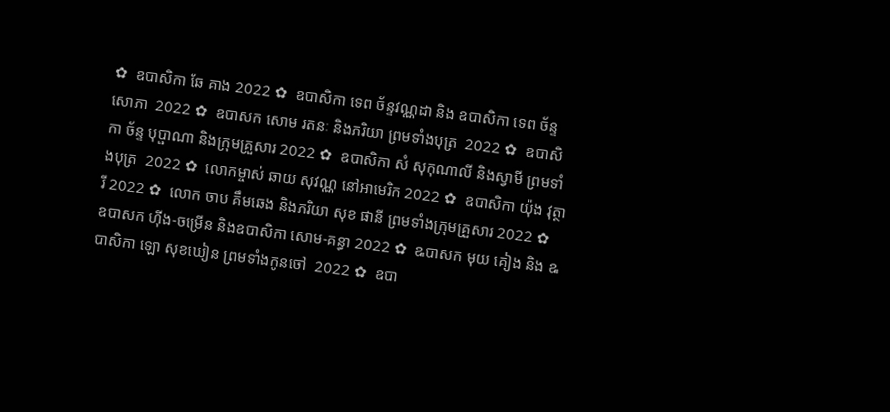✿  ឧបាសិកា ឆែ គាង 2022 ✿  ឧបាសិកា ទេព ច័ន្ទវណ្ណដា និង ឧបាសិកា ទេព ច័ន្ទសោភា  2022 ✿  ឧបាសក សោម រតនៈ និងភរិយា ព្រមទាំងបុត្រ  2022 ✿  ឧបាសិកា ច័ន្ទ បុប្ផាណា និងក្រុមគ្រួសារ 2022 ✿  ឧបាសិកា សំ សុកុណាលី និងស្វាមី ព្រមទាំងបុត្រ  2022 ✿  លោកម្ចាស់ ឆាយ សុវណ្ណ នៅអាមេរិក 2022 ✿  ឧបាសិកា យ៉ុង វុត្ថារី 2022 ✿  លោក ចាប គឹមឆេង និងភរិយា សុខ ផានី ព្រមទាំងក្រុមគ្រួសារ 2022 ✿  ឧបាសក ហ៊ីង-ចម្រើន និងឧបាសិកា សោម-គន្ធា 2022 ✿  ឩបាសក មុយ គៀង និង ឩបាសិកា ឡោ សុខឃៀន ព្រមទាំងកូនចៅ  2022 ✿  ឧបា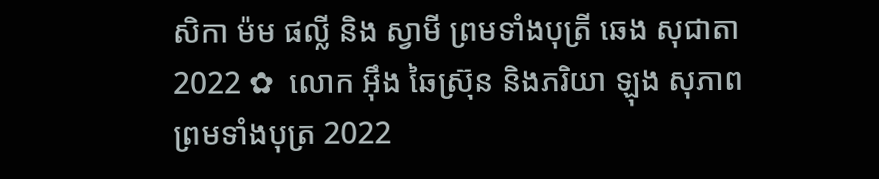សិកា ម៉ម ផល្លី និង ស្វាមី ព្រមទាំងបុត្រី ឆេង សុជាតា 2022 ✿  លោក អ៊ឹង ឆៃស្រ៊ុន និងភរិយា ឡុង សុភាព ព្រមទាំងបុត្រ 2022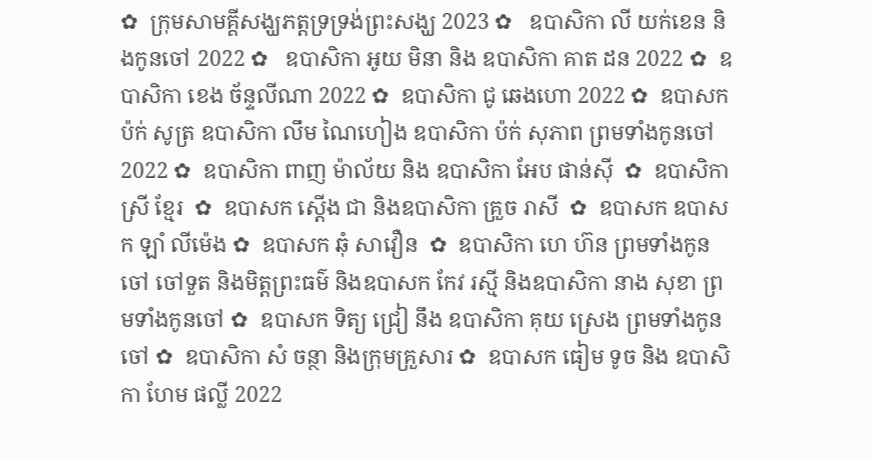✿  ក្រុមសាមគ្គីសង្ឃភត្តទ្រទ្រង់ព្រះសង្ឃ 2023 ✿   ឧបាសិកា លី យក់ខេន និងកូនចៅ 2022 ✿   ឧបាសិកា អូយ មិនា និង ឧបាសិកា គាត ដន 2022 ✿  ឧបាសិកា ខេង ច័ន្ទលីណា 2022 ✿  ឧបាសិកា ជូ ឆេងហោ 2022 ✿  ឧបាសក ប៉ក់ សូត្រ ឧបាសិកា លឹម ណៃហៀង ឧបាសិកា ប៉ក់ សុភាព ព្រមទាំងកូនចៅ  2022 ✿  ឧបាសិកា ពាញ ម៉ាល័យ និង ឧបាសិកា អែប ផាន់ស៊ី  ✿  ឧបាសិកា ស្រី ខ្មែរ  ✿  ឧបាសក ស្តើង ជា និងឧបាសិកា គ្រួច រាសី  ✿  ឧបាសក ឧបាសក ឡាំ លីម៉េង ✿  ឧបាសក ឆុំ សាវឿន  ✿  ឧបាសិកា ហេ ហ៊ន ព្រមទាំងកូនចៅ ចៅទួត និងមិត្តព្រះធម៌ និងឧបាសក កែវ រស្មី និងឧបាសិកា នាង សុខា ព្រមទាំងកូនចៅ ✿  ឧបាសក ទិត្យ ជ្រៀ នឹង ឧបាសិកា គុយ ស្រេង ព្រមទាំងកូនចៅ ✿  ឧបាសិកា សំ ចន្ថា និងក្រុមគ្រួសារ ✿  ឧបាសក ធៀម ទូច និង ឧបាសិកា ហែម ផល្លី 2022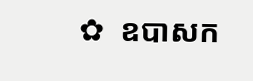✿  ឧបាសក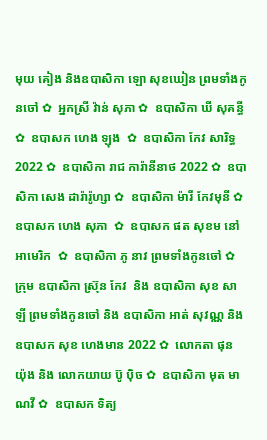មុយ គៀង និងឧបាសិកា ឡោ សុខឃៀន ព្រមទាំងកូនចៅ ✿  អ្នកស្រី វ៉ាន់ សុភា ✿  ឧបាសិកា ឃី សុគន្ធី ✿  ឧបាសក ហេង ឡុង  ✿  ឧបាសិកា កែវ សារិទ្ធ 2022 ✿  ឧបាសិកា រាជ ការ៉ានីនាថ 2022 ✿  ឧបាសិកា សេង ដារ៉ារ៉ូហ្សា ✿  ឧបាសិកា ម៉ារី កែវមុនី ✿  ឧបាសក ហេង សុភា  ✿  ឧបាសក ផត សុខម នៅអាមេរិក  ✿  ឧបាសិកា ភូ នាវ ព្រមទាំងកូនចៅ ✿  ក្រុម ឧបាសិកា ស្រ៊ុន កែវ  និង ឧបាសិកា សុខ សាឡី ព្រមទាំងកូនចៅ និង ឧបាសិកា អាត់ សុវណ្ណ និង  ឧបាសក សុខ ហេងមាន 2022 ✿  លោកតា ផុន យ៉ុង និង លោកយាយ ប៊ូ ប៉ិច ✿  ឧបាសិកា មុត មាណវី ✿  ឧបាសក ទិត្យ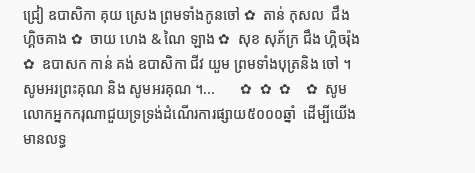ជ្រៀ ឧបាសិកា គុយ ស្រេង ព្រមទាំងកូនចៅ ✿  តាន់ កុសល  ជឹង ហ្គិចគាង ✿  ចាយ ហេង & ណៃ ឡាង ✿  សុខ សុភ័ក្រ ជឹង ហ្គិចរ៉ុង ✿  ឧបាសក កាន់ គង់ ឧបាសិកា ជីវ យួម ព្រមទាំងបុត្រនិង ចៅ ។  សូមអរព្រះគុណ និង សូមអរគុណ ។...       ✿  ✿  ✿    ✿  សូមលោកអ្នកករុណាជួយទ្រទ្រង់ដំណើរការផ្សាយ៥០០០ឆ្នាំ  ដើម្បីយើងមានលទ្ធ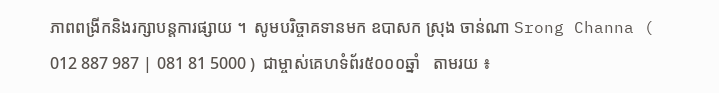ភាពពង្រីកនិងរក្សាបន្តការផ្សាយ ។  សូមបរិច្ចាគទានមក ឧបាសក ស្រុង ចាន់ណា Srong Channa ( 012 887 987 | 081 81 5000 )  ជាម្ចាស់គេហទំព័រ៥០០០ឆ្នាំ   តាមរយ ៖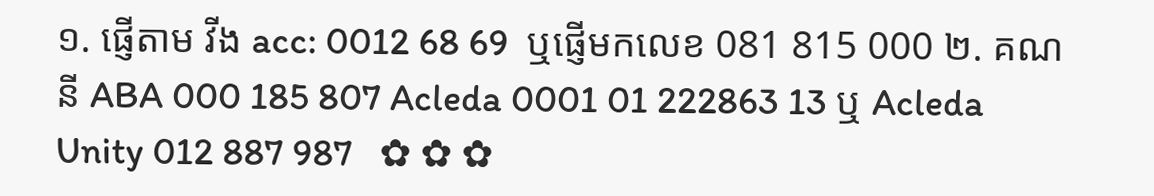១. ផ្ញើតាម វីង acc: 0012 68 69  ឬផ្ញើមកលេខ 081 815 000 ២. គណនី ABA 000 185 807 Acleda 0001 01 222863 13 ឬ Acleda Unity 012 887 987   ✿ ✿ ✿